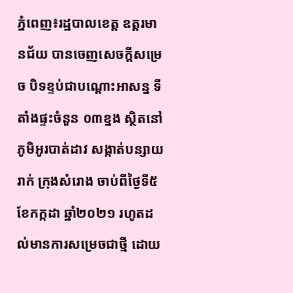ភ្នំពេញ៖រដ្ឋបាលខេត្ត ឧត្ដរមានជ័យ បានចេញសេចក្ដីសម្រេច បិទខ្ទប់ជាបណ្តោះអាសន្ន ទីតាំងផ្ទះចំនួន ០៣ខ្នង ស្ថិតនៅភូមិអូរបាត់ដាវ សង្កាត់បន្សាយរាក់ ក្រុងសំរោង ចាប់ពីថ្ងៃទី៥ ខែកក្កដា ឆ្នាំ២០២១ រហូតដល់មានការសម្រេចជាថ្មី ដោយ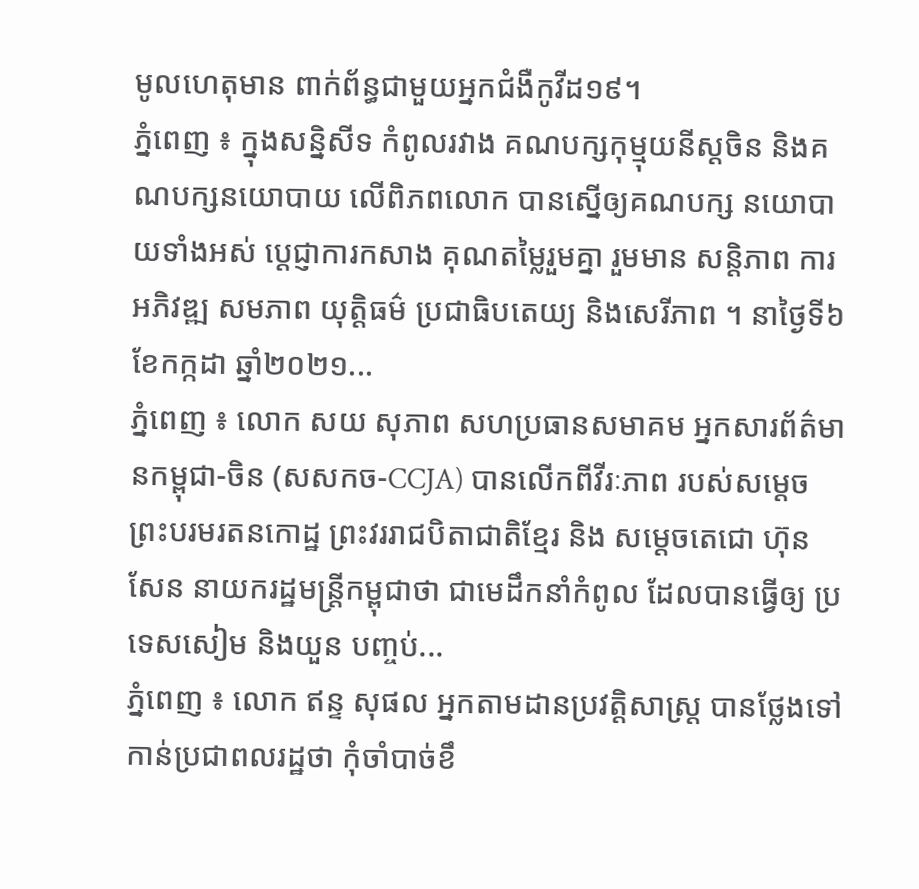មូលហេតុមាន ពាក់ព័ន្ធជាមួយអ្នកជំងឺកូវីដ១៩។
ភ្នំពេញ ៖ ក្នុងសន្និសីទ កំពូលរវាង គណបក្សកុម្មុយនីស្ដចិន និងគណបក្សនយោបាយ លើពិភពលោក បានស្នើឲ្យគណបក្ស នយោបាយទាំងអស់ ប្តេជ្ញាការកសាង គុណតម្លៃរួមគ្នា រួមមាន សន្តិភាព ការអភិវឌ្ឍ សមភាព យុត្តិធម៌ ប្រជាធិបតេយ្យ និងសេរីភាព ។ នាថ្ងៃទី៦ ខែកក្កដា ឆ្នាំ២០២១...
ភ្នំពេញ ៖ លោក សយ សុភាព សហប្រធានសមាគម អ្នកសារព័ត៌មានកម្ពុជា-ចិន (សសកច-CCJA) បានលើកពីវីរៈភាព របស់សម្តេច ព្រះបរមរតនកោដ្ឋ ព្រះវររាជបិតាជាតិខ្មែរ និង សម្តេចតេជោ ហ៊ុន សែន នាយករដ្ឋមន្រ្តីកម្ពុជាថា ជាមេដឹកនាំកំពូល ដែលបានធ្វើឲ្យ ប្រទេសសៀម និងយួន បញ្ចប់...
ភ្នំពេញ ៖ លោក ឥន្ទ សុផល អ្នកតាមដានប្រវត្តិសាស្រ្ត បានថ្លែងទៅ កាន់ប្រជាពលរដ្ឋថា កុំចាំបាច់ខឹ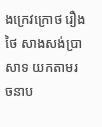ងក្រេវក្រោថ រឿងថៃ សាងសង់ប្រាសាទ យកតាមរចនាប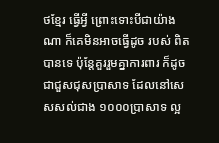ថខ្មែរ ធ្វើអ្វី ព្រោះទោះបីជាយ៉ាងណា ក៏គេមិនអាចធ្វើដូច របស់ ពិតបានទេ ប៉ុន្តែគួររួមគ្នាការពារ ក៏ដូចជាជួសជុសប្រាសាទ ដែលនៅសេសសល់ជាង ១០០០ប្រាសាទ ល្អ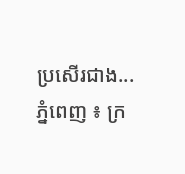ប្រសើរជាង...
ភ្នំពេញ ៖ ក្រ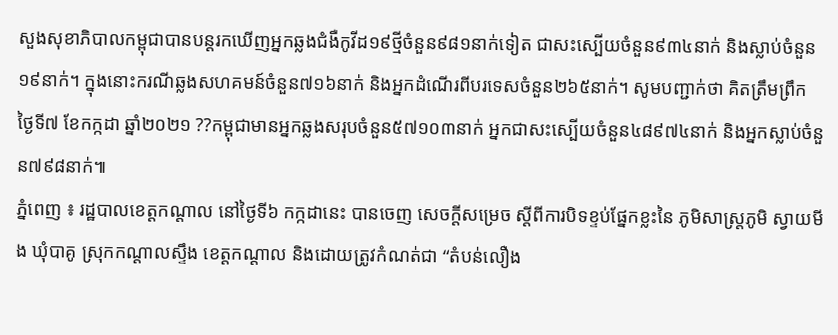សួងសុខាភិបាលកម្ពុជាបានបន្តរកឃើញអ្នកឆ្លងជំងឺកូវីដ១៩ថ្មីចំនួន៩៨១នាក់ទៀត ជាសះស្បើយចំនួន៩៣៤នាក់ និងស្លាប់ចំនួន១៩នាក់។ ក្នុងនោះករណីឆ្លងសហគមន៍ចំនួន៧១៦នាក់ និងអ្នកដំណើរពីបរទេសចំនួន២៦៥នាក់។ សូមបញ្ជាក់ថា គិតត្រឹមព្រឹក ថ្ងៃទី៧ ខែកក្កដា ឆ្នាំ២០២១ ??កម្ពុជាមានអ្នកឆ្លងសរុបចំនួន៥៧១០៣នាក់ អ្នកជាសះស្បើយចំនួន៤៨៩៧៤នាក់ និងអ្នកស្លាប់ចំនួន៧៩៨នាក់៕
ភ្នំពេញ ៖ រដ្ឋបាលខេត្តកណ្ដាល នៅថ្ងៃទី៦ កក្កដានេះ បានចេញ សេចក្តីសម្រេច ស្តីពីការបិទខ្ទប់ផ្នែកខ្លះនៃ ភូមិសាស្ត្រភូមិ ស្វាយមីង ឃុំបាគូ ស្រុកកណ្តាលស្ទឹង ខេត្តកណ្តាល និងដោយត្រូវកំណត់ជា “តំបន់លឿង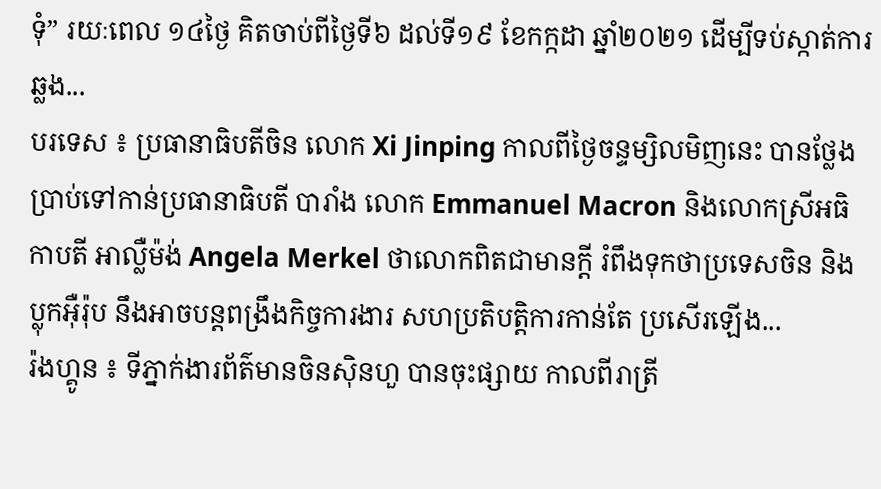ទុំ” រយៈពេល ១៤ថ្ងៃ គិតចាប់ពីថ្ងៃទី៦ ដល់ទី១៩ ខែកក្កដា ឆ្នាំ២០២១ ដើម្បីទប់ស្កាត់ការឆ្លង...
បរទេស ៖ ប្រធានាធិបតីចិន លោក Xi Jinping កាលពីថ្ងៃចន្ទម្សិលមិញនេះ បានថ្លែងប្រាប់ទៅកាន់ប្រធានាធិបតី បារាំង លោក Emmanuel Macron និងលោកស្រីអធិកាបតី អាល្លឺម៉ង់ Angela Merkel ថាលោកពិតជាមានក្តី រំពឹងទុកថាប្រទេសចិន និងប្លុកអ៊ឺរ៉ុប នឹងអាចបន្តពង្រឹងកិច្ចការងារ សហប្រតិបត្តិការកាន់តែ ប្រសើរឡើង...
រ៉ងហ្គូន ៖ ទីភ្នាក់ងារព័ត៌មានចិនស៊ិនហួ បានចុះផ្សាយ កាលពីរាត្រី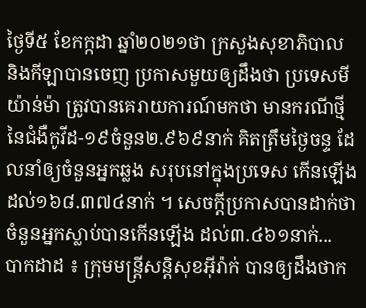ថ្ងៃទី៥ ខែកក្កដា ឆ្នាំ២០២១ថា ក្រសួងសុខាភិបាល និងកីឡាបានចេញ ប្រកាសមួយឲ្យដឹងថា ប្រទេសមីយ៉ាន់ម៉ា ត្រូវបានគេរាយការណ៍មកថា មានករណីថ្មី នៃជំងឺកូវីដ-១៩ចំនួន២.៩៦៩នាក់ គិតត្រឹមថ្ងៃចន្ទ ដែលនាំឲ្យចំនួនអ្នកឆ្លង សរុបនៅក្នុងប្រទេស កើនឡើងដល់១៦៨.៣៧៤នាក់ ។ សេចក្តីប្រកាសបានដាក់ថា ចំនួនអ្នកស្លាប់បានកើនឡើង ដល់៣.៤៦១នាក់...
បាកដាដ ៖ ក្រុមមន្ត្រីសន្តិសុខអ៊ីរ៉ាក់ បានឲ្យដឹងថាក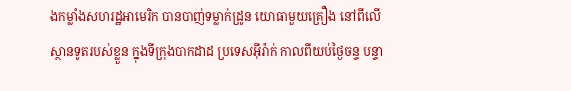ងកម្លាំងសហរដ្ឋអាមេរិក បានបាញ់ទម្លាក់ដ្រូន យោធាមួយគ្រឿង នៅពីលើស្ថានទូតរបស់ខ្លួន ក្នុងទីក្រុងបាកដាដ ប្រទេសអ៊ីរ៉ាក់ កាលពីយប់ថ្ងៃចន្ទ បន្ទា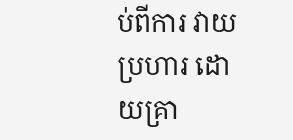ប់ពីការ វាយប្រហារ ដោយគ្រា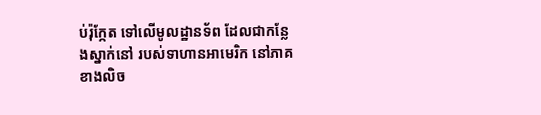ប់រ៉ុក្កែត ទៅលើមូលដ្ឋានទ័ព ដែលជាកន្លែងស្នាក់នៅ របស់ទាហានអាមេរិក នៅភាគខាងលិច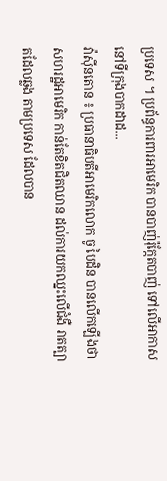ប្រទេស ។ ប្រព័ន្ធការពារអាមេរិក បានបាញ់រ៉ុក្កែតបាញ់ ទៅលើអាកាសនៅទីក្រុងបាកដាដ...
វ៉ាស៊ីនតោន ៖ ប្រធានាធិបតីអាមេរិកលោក ចូ បៃដិន បានលើកឡើងថា សហរដ្ឋអាមេរិក កាន់តែខិតជិតឈាន ដល់ការយកឈ្នះលើជំងឺ រាតត្បាតដែលឆ្លង តាមប្រទេស ដែលបាន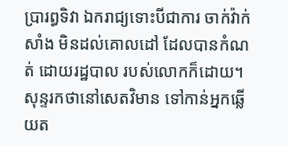ប្រារព្ធទិវា ឯករាជ្យទោះបីជាការ ចាក់វ៉ាក់សាំង មិនដល់គោលដៅ ដែលបានកំណត់ ដោយរដ្ឋបាល របស់លោកក៏ដោយ។ សុន្ទរកថានៅសេតវិមាន ទៅកាន់អ្នកឆ្លើយត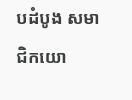បដំបូង សមាជិកយោ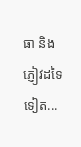ធា និងភ្ញៀវដទៃទៀត...